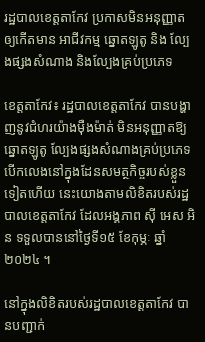រដ្ឋបាលខេត្ដតាកែវ ប្រកាសមិនអនុញ្ញាត ឲ្យកើតមាន អាជីវកម្ម ឆ្នោតឡូតូ និង ល្បែងផ្សងសំណាង និងល្បែងគ្រប់ប្រភេទ

ខេត្តតាកែវ៖ រដ្ឋបាលខេត្តតាកែវ បានបង្ហាញនូវជំហរយ៉ាងម៉ឺងម៉ាត់ មិនអនុញ្ញាតឱ្យឆ្នោតឡូតូ ល្បែងផ្សងសំណាងគ្រប់ប្រភេទ បើកលេងនៅក្នុងដែនសមត្ថកិច្ចរបស់ខ្លួនទៀតហើយ នេះយោងតាមលិខិតរបស់រដ្ឋបាលខេត្តតាកែវ ដែលអង្គភាព ស៊ី អេស អិន ទទួលបាននៅថ្ងៃទី១៥ ខែកុម្ភៈ ឆ្នាំ២០២៤ ។

នៅក្នុងលិខិតរបស់រដ្ឋបាលខេត្តតាកែវ បានបញ្ជាក់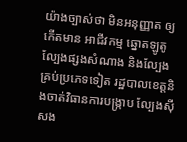យ៉ាងច្បាស់ថា មិនអនុញ្ញាត ឲ្យកើតមាន អាជីវកម្ម ឆ្នោតឡូតូ ល្បែងផ្សងសំណាង និងល្បែងគ្រប់ប្រភេទទៀត រដ្ឋបាលខេត្តនិងចាត់វិធានការបង្ក្រាប ល្បែងស៊ីសង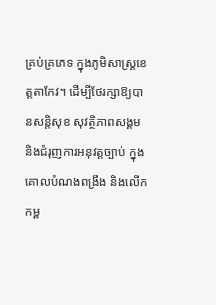គ្រប់គ្រភេទ ក្នុងភូមិសាស្ត្រខេត្តតាកែវ។ ដើម្បីថែរក្សាឱ្យបានសន្តិសុខ សុវត្ថិភាពសង្គម និងជំរុញការអនុវត្តច្បាប់ ក្នុងគោលបំណងពង្រឹង និងលើកកម្ព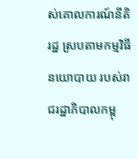ស់គោលការណ៍នីតិរដ្ឋ ស្របតាមកម្មវិធីនយោបាយ របស់រាជរដ្ឋាភិបាលកម្ពុ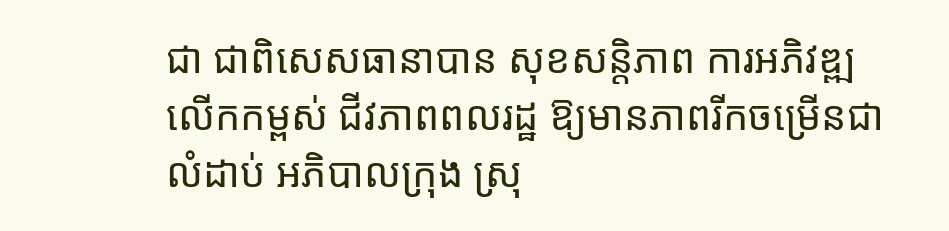ជា ជាពិសេសធានាបាន សុខសន្តិភាព ការអភិវឌ្ឍ លើកកម្ពស់ ជីវភាពពលរដ្ឋ ឱ្យមានភាពរីកចម្រើនជាលំដាប់ អភិបាលក្រុង ស្រុ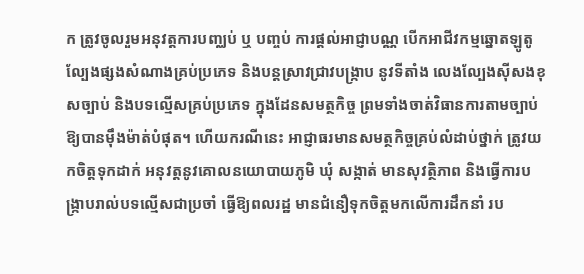ក ត្រូវចូលរួមអនុវត្តការបញ្ឈប់ ឬ បញ្ចប់ ការផ្តល់អាជ្ញាបណ្ណ បើកអាជីវកម្មឆ្នោតឡូតូ ល្បែងផ្សងសំណាងគ្រប់ប្រភេទ និងបន្តស្រាវជ្រាវបង្ក្រាប នូវទីតាំង លេងល្បែងស៊ីសងខុសច្បាប់ និងបទល្មើសគ្រប់ប្រភេទ ក្នុងដែនសមត្ថកិច្ច ព្រមទាំងចាត់វិធានការតាមច្បាប់ ឱ្យបានម៉ឹងម៉ាត់បំផុត។ ហើយករណីនេះ អាជ្ញាធរមានសមត្ថកិច្ចគ្រប់លំដាប់ថ្នាក់ ត្រូវយកចិត្តទុកដាក់ អនុវត្តនូវគោលនយោបាយភូមិ ឃុំ សង្កាត់ មានសុវត្ថិភាព និងធ្វើការបង្ក្រាបរាល់បទល្មើសជាប្រចាំ ធ្វើឱ្យពលរដ្ឋ មានជំនឿទុកចិត្តមកលើការដឹកនាំ រប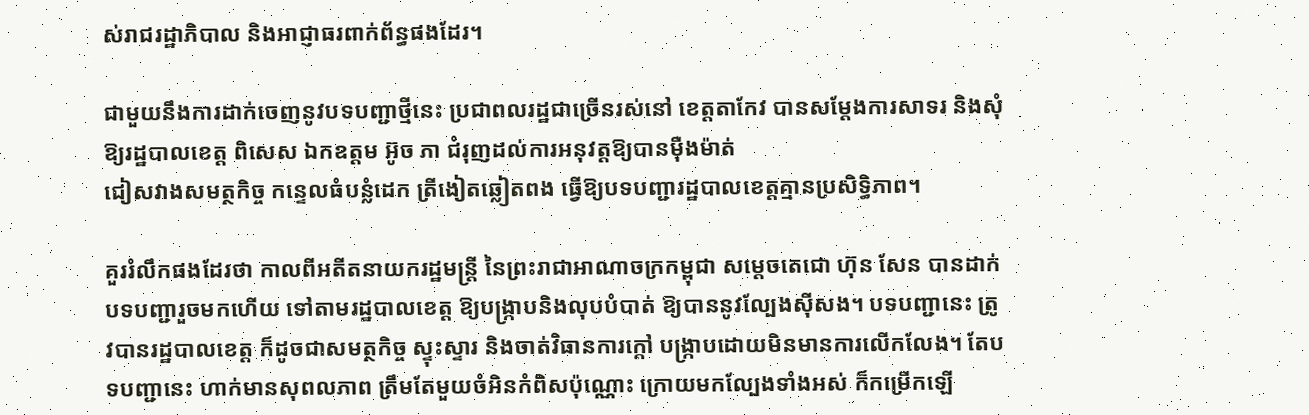ស់រាជរដ្ឋាភិបាល និងអាជ្ញាធរពាក់ព័ន្ធផងដែរ។

ជាមួយនឹងការដាក់ចេញនូវបទបញ្ជាថ្មីនេះ ប្រជាពលរដ្ឋជាច្រើនរស់នៅ ខេត្តតាកែវ បានសម្តែងការសាទរ និងសុំឱ្យរដ្ឋបាលខេត្ត ពិសេស ឯកឧត្តម អ៊ូច ភា ជំរុញដល់ការអនុវត្តឱ្យបានម៉ឺងម៉ាត់
ជៀសវាងសមត្ថកិច្ច កន្ទេលធំបន្លំដេក ត្រីងៀតឆ្លៀតពង ធ្វើឱ្យបទបញ្ជារដ្ឋបាលខេត្តគ្មានប្រសិទ្ធិភាព។

គួររំលឹកផងដែរថា កាលពីអតីតនាយករដ្ឋមន្ត្រី នៃព្រះរាជាអាណាចក្រកម្ពុជា សម្តេចតេជោ ហ៊ុន សែន បានដាក់បទបញ្ជារួចមកហើយ ទៅតាមរដ្ឋបាលខេត្ត ឱ្យបង្ក្រាបនិងលុបបំបាត់ ឱ្យបាននូវល្បែងស៊ីសង។ បទបញ្ជានេះ ត្រូវបានរដ្ឋបាលខេត្ត ក៏ដូចជាសមត្ថកិច្ច ស្ទុះស្ទារ និងចាត់វិធានការក្តៅ បង្ក្រាបដោយមិនមានការលើកលែង។ តែបទបញ្ជានេះ ហាក់មានសុពលភាព ត្រឹមតែមួយចំអិនកំពិសប៉ុណ្ណោះ ក្រោយមកល្បែងទាំងអស់ ក៏កម្រើកឡើ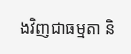ងវិញជាធម្មតា និ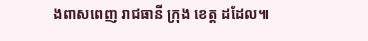ងពាសពេញ រាជធានី ក្រុង ខេត្ត ដដែល៕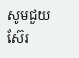សូមជួយស៊ែរ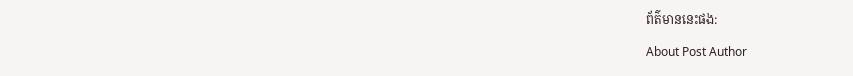ព័ត៌មាននេះផង:

About Post Author